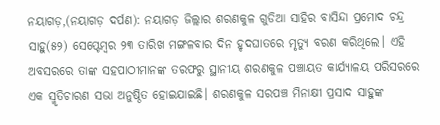ନୟାଗଡ଼,(ନୟାଗଡ଼ ଦର୍ପଣ): ନୟାଗଡ଼ ଜିଲ୍ଲାର ଶରଣକୁଳ ଗୁଡିଆ ସାହିର ବାସିନ୍ଦା ପ୍ରମୋଦ ଚନ୍ଦ୍ର ସାହୁ(୫୨) ସେପ୍ଟେମ୍ବର ୨୩ ତାରିଖ ମଙ୍ଗଳବାର ଦିନ ହୃଦଘାତରେ ମୃତ୍ୟୁ ବରଣ କରିଥିଲେ। ଏହି ଅବସରରେ ତାଙ୍କ ସହପାଠୀମାନଙ୍କ ତରଫରୁ ସ୍ଥାନୀୟ ଶରଣକୁଳ ପଞ୍ଚାୟତ କାର୍ଯ୍ୟାଳୟ ପରିସରରେ ଏକ ସ୍ମୃତିଚାରଣ ସଭା ଅନୁଷ୍ଠିତ ହୋଇଯାଇଛି। ଶରଣକୁଳ ସରପଞ୍ଚ ମିନାକ୍ଷୀ ପ୍ରସାଦ ସାହୁଙ୍କ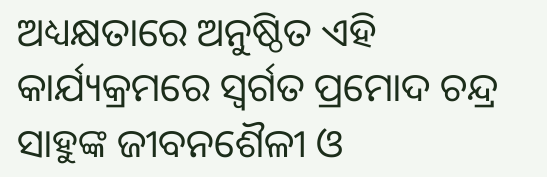ଅଧ୍ୟକ୍ଷତାରେ ଅନୁଷ୍ଠିତ ଏହି କାର୍ଯ୍ୟକ୍ରମରେ ସ୍ବର୍ଗତ ପ୍ରମୋଦ ଚନ୍ଦ୍ର ସାହୁଙ୍କ ଜୀବନଶୈଳୀ ଓ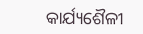କାର୍ଯ୍ୟଶୈଳୀ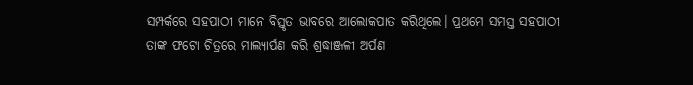ସମ୍ପର୍କରେ ସହପାଠୀ ମାନେ ବିସ୍ତୃତ ଭାବରେ ଆଲୋକପାତ କରିଥିଲେ। ପ୍ରଥମେ ସମସ୍ତ ସହପାଠୀ ତାଙ୍କ ଫଟୋ ଚିତ୍ରରେ ମାଲ୍ୟାର୍ପଣ କରି ଶ୍ରଦ୍ଧାଞ୍ଜଳୀ ଅର୍ପଣ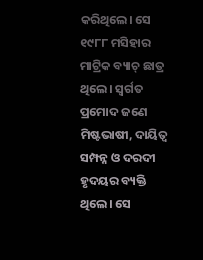କରିଥିଲେ। ସେ ୧୯୮୮ ମସିହାର ମାଟ୍ରିକ ବ୍ୟାଚ୍ ଛାତ୍ର ଥିଲେ। ସ୍ବର୍ଗତ ପ୍ରମୋଦ ଜଣେ ମିଷ୍ଟଭାଷୀ, ଦାୟିତ୍ବ ସମ୍ପନ୍ନ ଓ ଦରଦୀ ହୃଦୟର ବ୍ୟକ୍ତି ଥିଲେ। ସେ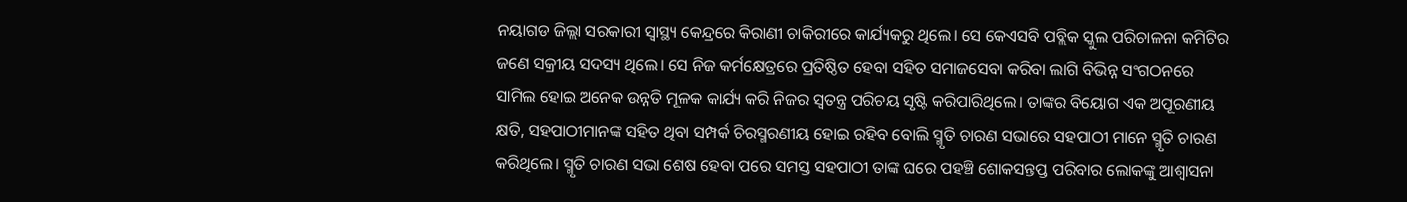ନୟାଗଡ ଜିଲ୍ଲା ସରକାରୀ ସ୍ବାସ୍ଥ୍ୟ କେନ୍ଦ୍ରରେ କିରାଣୀ ଚାକିରୀରେ କାର୍ଯ୍ୟକରୁ ଥିଲେ। ସେ କେଏସବି ପବ୍ଲିକ ସ୍କୁଲ ପରିଚାଳନା କମିଟିର ଜଣେ ସକ୍ରୀୟ ସଦସ୍ୟ ଥିଲେ। ସେ ନିଜ କର୍ମକ୍ଷେତ୍ରରେ ପ୍ରତିଷ୍ଠିତ ହେବା ସହିତ ସମାଜସେବା କରିବା ଲାଗି ବିଭିନ୍ନ ସଂଗଠନରେ ସାମିଲ ହୋଇ ଅନେକ ଉନ୍ନତି ମୂଳକ କାର୍ଯ୍ୟ କରି ନିଜର ସ୍ବତନ୍ତ୍ର ପରିଚୟ ସୃଷ୍ଟି କରିପାରିଥିଲେ। ତାଙ୍କର ବିୟୋଗ ଏକ ଅପୂରଣୀୟ କ୍ଷତି, ସହପାଠୀମାନଙ୍କ ସହିତ ଥିବା ସମ୍ପର୍କ ଚିରସ୍ମରଣୀୟ ହୋଇ ରହିବ ବୋଲି ସ୍ମୃତି ଚାରଣ ସଭାରେ ସହପାଠୀ ମାନେ ସ୍ମୃତି ଚାରଣ କରିଥିଲେ। ସ୍ମୃତି ଚାରଣ ସଭା ଶେଷ ହେବା ପରେ ସମସ୍ତ ସହପାଠୀ ତାଙ୍କ ଘରେ ପହଞ୍ଚି ଶୋକସନ୍ତପ୍ତ ପରିବାର ଲୋକଙ୍କୁ ଆଶ୍ଵାସନା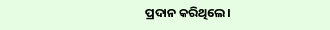ପ୍ରଦାନ କରିଥିଲେ।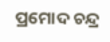ପ୍ରମୋଦ ଚନ୍ଦ୍ର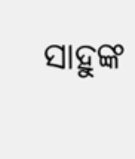ସାହୁଙ୍କ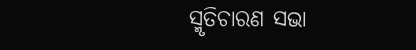ସ୍ମୃତିଚାରଣ ସଭା